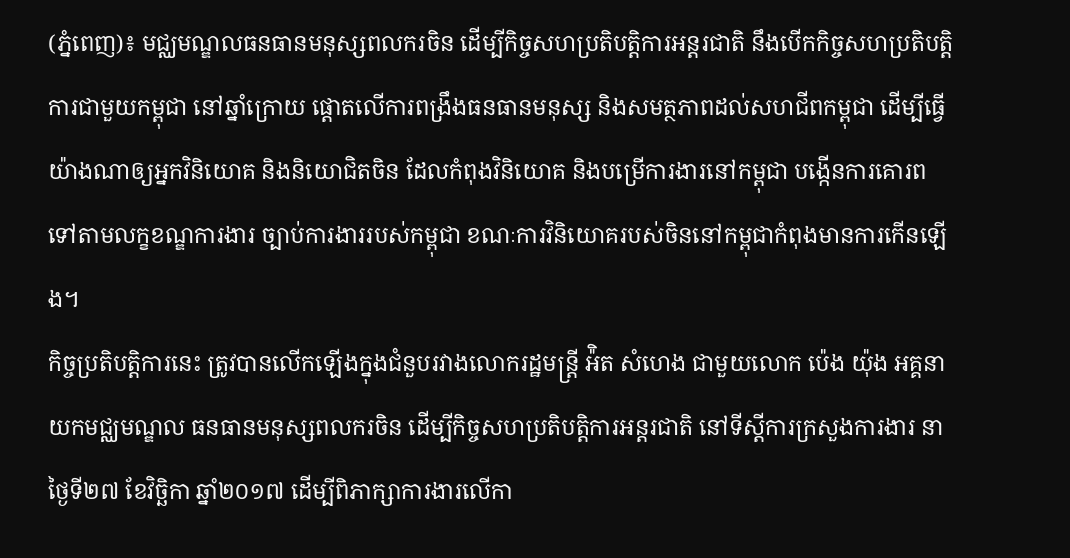(ភ្នំពេញ)៖ មជ្ឈមណ្ឌលធនធានមនុស្សពលករចិន ដើម្បីកិច្ចសហប្រតិបត្តិការអន្តរជាតិ នឹងបើកកិច្ចសហប្រតិបត្តិការជាមួយកម្ពុជា នៅឆ្នាំក្រោយ ផ្ដោតលើការពង្រឹងធនធានមនុស្ស និងសមត្ថភាពដល់សហជីពកម្ពុជា ដើម្បីធ្វើយ៉ាងណាឲ្យអ្នកវិនិយោគ និងនិយោជិតចិន ដែលកំពុងវិនិយោគ និងបម្រើការងារនៅកម្ពុជា បង្កើនការគោរពទៅតាមលក្ខខណ្ឌការងារ ច្បាប់ការងាររបស់កម្ពុជា ខណៈការវិនិយោគរបស់ចិននៅកម្ពុជាកំពុងមានការកើនឡើង។
កិច្ចប្រតិបត្តិការនេះ ត្រូវបានលើកឡើងក្នុងជំនួបរវាងលោករដ្ឋមន្ត្រី អ៉ិត សំហេង ជាមួយលោក ប៉េង យ៉ុង អគ្គនាយកមជ្ឈមណ្ឌល ធនធានមនុស្សពលករចិន ដើម្បីកិច្ចសហប្រតិបត្តិការអន្តរជាតិ នៅទីស្តីការក្រសួងការងារ នាថ្ងៃទី២៧ ខែវិច្ឆិកា ឆ្នាំ២០១៧ ដើម្បីពិភាក្សាការងារលើកា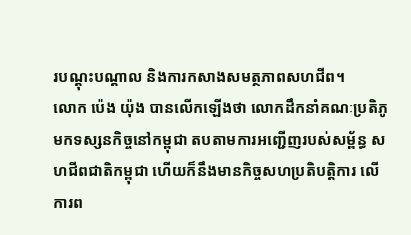របណ្តុះបណ្តាល និងការកសាងសមត្ថភាពសហជីព។
លោក ប៉េង យ៉ុង បានលើកឡើងថា លោកដឹកនាំគណៈប្រតិភូ មកទស្សនកិច្ចនៅកម្ពុជា តបតាមការអញ្ជើញរបស់សម្ព័ន្ធ សហជីពជាតិកម្ពុជា ហើយក៏នឹងមានកិច្ចសហប្រតិបត្តិការ លើការព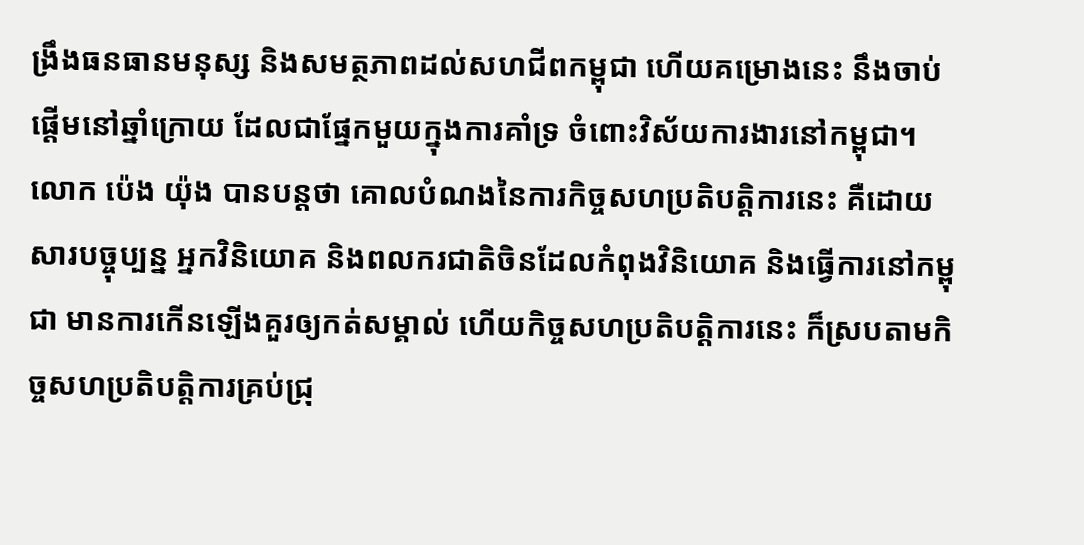ង្រឹងធនធានមនុស្ស និងសមត្ថភាពដល់សហជីពកម្ពុជា ហើយគម្រោងនេះ នឹងចាប់ផ្តើមនៅឆ្នាំក្រោយ ដែលជាផ្នែកមួយក្នុងការគាំទ្រ ចំពោះវិស័យការងារនៅកម្ពុជា។
លោក ប៉េង យ៉ុង បានបន្តថា គោលបំណងនៃការកិច្ចសហប្រតិបត្តិការនេះ គឺដោយសារបច្ចុប្បន្ន អ្នកវិនិយោគ និងពលករជាតិចិនដែលកំពុងវិនិយោគ និងធ្វើការនៅកម្ពុជា មានការកើនឡើងគួរឲ្យកត់សម្គាល់ ហើយកិច្ចសហប្រតិបត្តិការនេះ ក៏ស្របតាមកិច្ចសហប្រតិបត្តិការគ្រប់ជ្រុ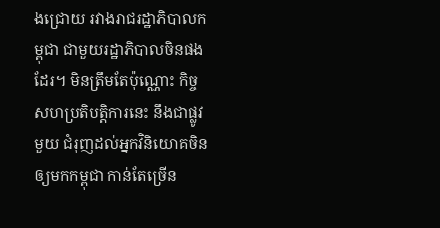ងជ្រោយ រវាងរាជរដ្ឋាភិបាលកម្ពុជា ជាមួយរដ្ឋាភិបាលចិនផងដែរ។ មិនត្រឹមតែប៉ុណ្ណោះ កិច្ចសហប្រតិបត្តិការនេះ នឹងជាផ្លូវមួយ ជំរុញដល់អ្នកវិនិយោគចិនឲ្យមកកម្ពុជា កាន់តែច្រើន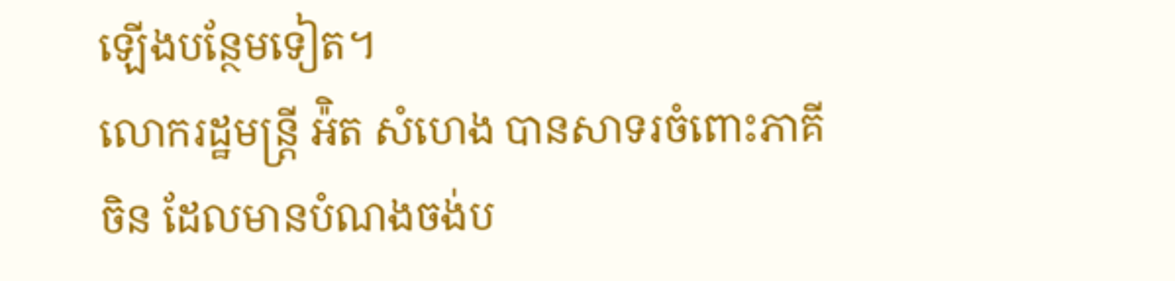ឡើងបន្ថែមទៀត។
លោករដ្ឋមន្ត្រី អ៉ិត សំហេង បានសាទរចំពោះភាគីចិន ដែលមានបំណងចង់ប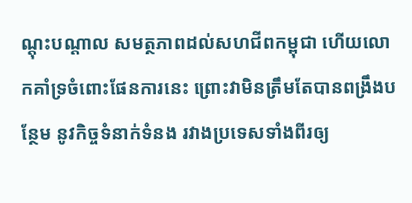ណ្តុះបណ្តាល សមត្ថភាពដល់សហជីពកម្ពុជា ហើយលោកគាំទ្រចំពោះផែនការនេះ ព្រោះវាមិនត្រឹមតែបានពង្រឹងបន្ថែម នូវកិច្ចទំនាក់ទំនង រវាងប្រទេសទាំងពីរឲ្យ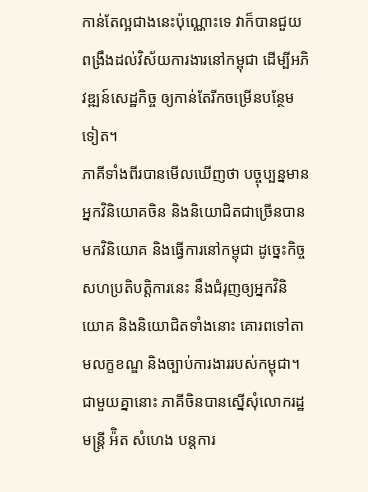កាន់តែល្អជាងនេះប៉ុណ្ណោះទេ វាក៏បានជួយពង្រឹងដល់វិស័យការងារនៅកម្ពុជា ដើម្បីអភិវឌ្ឍន៍សេដ្ឋកិច្ច ឲ្យកាន់តែរីកចម្រើនបន្ថែមទៀត។
ភាគីទាំងពីរបានមើលឃើញថា បច្ចុប្បន្នមានអ្នកវិនិយោគចិន និងនិយោជិតជាច្រើនបានមកវិនិយោគ និងធ្វើការនៅកម្ពុជា ដូច្នេះកិច្ចសហប្រតិបត្តិការនេះ នឹងជំរុញឲ្យអ្នកវិនិយោគ និងនិយោជិតទាំងនោះ គោរពទៅតាមលក្ខខណ្ឌ និងច្បាប់ការងាររបស់កម្ពុជា។ ជាមួយគ្នានោះ ភាគីចិនបានស្នើសុំលោករដ្ឋមន្ត្រី អ៉ិត សំហេង បន្តការ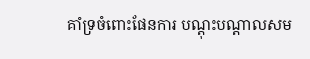គាំទ្រចំពោះផែនការ បណ្តុះបណ្តាលសម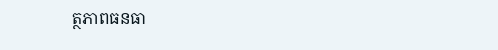ត្ថភាពធនធា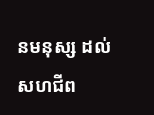នមនុស្ស ដល់សហជីព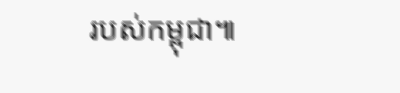របស់កម្ពុជា៕